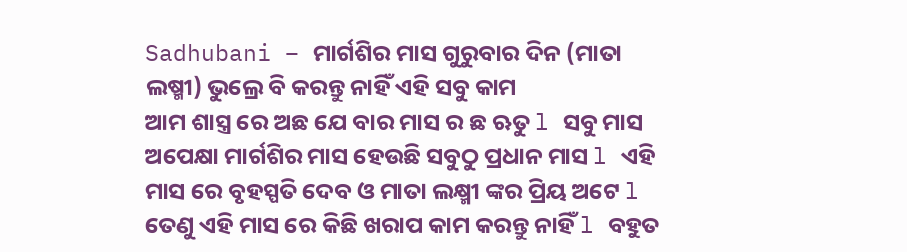Sadhubani – ମାର୍ଗଶିର ମାସ ଗୁରୁବାର ଦିନ (ମାତା ଲଷ୍ମୀ) ଭୁଲ୍ରେ ବି କରନ୍ତୁ ନାହିଁ ଏହି ସବୁ କାମ
ଆମ ଶାସ୍ତ୍ର ରେ ଅଛ ଯେ ବାର ମାସ ର ଛ ଋତୁ l ସବୁ ମାସ ଅପେକ୍ଷା ମାର୍ଗଶିର ମାସ ହେଉଛି ସବୁଠୁ ପ୍ରଧାନ ମାସ l ଏହି ମାସ ରେ ବୃହସ୍ପତି ଦେବ ଓ ମାତା ଲକ୍ଷ୍ମୀ ଙ୍କର ପ୍ରିୟ ଅଟେ l ତେଣୁ ଏହି ମାସ ରେ କିଛି ଖରାପ କାମ କରନ୍ତୁ ନାହିଁ l ବହୁତ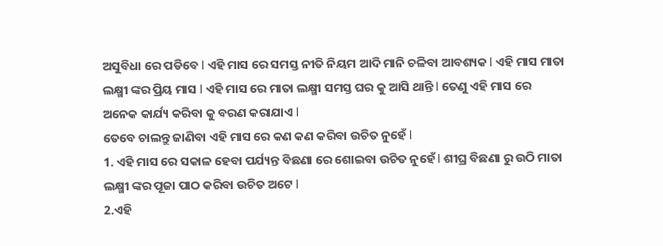ଅସୁବିଧା ରେ ପଡିବେ l ଏହି ମାସ ରେ ସମସ୍ତ ନୀତି ନିୟମ ଆଦି ମାନି ଚଳିବା ଆବଶ୍ୟକ l ଏହି ମାସ ମାତା ଲକ୍ଷ୍ମୀ ଙ୍କର ପ୍ରିୟ ମାସ l ଏହି ମାସ ରେ ମାତା ଲକ୍ଷ୍ମୀ ସମସ୍ତ ଘର କୁ ଆସି ଥାନ୍ତି l ତେଣୁ ଏହି ମାସ ରେ ଅନେକ କାର୍ଯ୍ୟ କରିବା କୁ ବରଣ କରାଯାଏ l
ତେବେ ଚାଲନ୍ତୁ ଜାଣିବା ଏହି ମାସ ରେ କଣ କଣ କରିବା ଉଚିତ ନୁହେଁ l
1. ଏହି ମାସ ରେ ସକାଳ ହେବା ପର୍ଯ୍ୟନ୍ତ ବିଛଣା ରେ ଶୋଇବା ଉଚିତ ନୁହେଁ l ଶୀଘ୍ର ବିଛଣା ରୁ ଉଠି ମାତା ଲକ୍ଷ୍ମୀ ଙ୍କର ପୂଜା ପାଠ କରିବା ଉଚିତ ଅଟେ l
2.ଏହି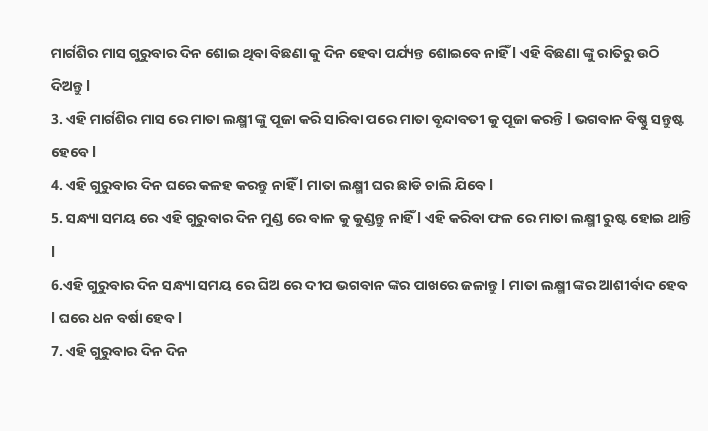ମାର୍ଗଶିର ମାସ ଗୁରୁବାର ଦିନ ଶୋଇ ଥିବା ବିଛଣା କୁ ଦିନ ହେବା ପର୍ଯ୍ୟନ୍ତ ଶୋଇବେ ନାହିଁ l ଏହି ବିଛଣା ଙ୍କୁ ରାତିରୁ ଉଠି ଦିଅନ୍ତୁ l
3. ଏହି ମାର୍ଗଶିର ମାସ ରେ ମାତା ଲକ୍ଷ୍ମୀ ଙ୍କୁ ପୂଜା କରି ସାରିବା ପରେ ମାତା ବୃନ୍ଦାବତୀ କୁ ପୂଜା କରନ୍ତି l ଭଗବାନ ବିଷ୍ଣୁ ସନ୍ତୁଷ୍ଟ ହେବେ l
4. ଏହି ଗୁରୁବାର ଦିନ ଘରେ କଳହ କରନ୍ତୁ ନାହିଁ l ମାତା ଲକ୍ଷ୍ମୀ ଘର ଛାଡି ଚାଲି ଯିବେ l
5. ସନ୍ଧ୍ୟା ସମୟ ରେ ଏହି ଗୁରୁବାର ଦିନ ମୁଣ୍ଡ ରେ ବାଳ କୁ କୁଣ୍ଡନ୍ତୁ ନାହିଁ l ଏହି କରିବା ଫଳ ରେ ମାତା ଲକ୍ଷ୍ମୀ ରୁଷ୍ଟ ହୋଇ ଥାନ୍ତି l
6.ଏହି ଗୁରୁବାର ଦିନ ସନ୍ଧ୍ୟା ସମୟ ରେ ଘିଅ ରେ ଦୀପ ଭଗବାନ ଙ୍କର ପାଖରେ ଜଳାନ୍ତୁ l ମାତା ଲକ୍ଷ୍ମୀ ଙ୍କର ଆଶୀର୍ବାଦ ହେବ l ଘରେ ଧନ ବର୍ଷା ହେବ l
7. ଏହି ଗୁରୁବାର ଦିନ ଦିନ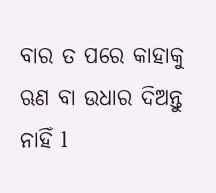ବାର ତ ପରେ କାହାକୁ ଋଣ ବା ଉଧାର ଦିଅନ୍ତୁ ନାହିଁ l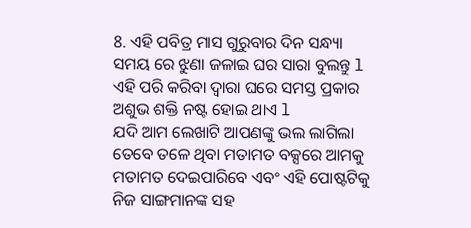8. ଏହି ପବିତ୍ର ମାସ ଗୁରୁବାର ଦିନ ସନ୍ଧ୍ୟା ସମୟ ରେ ଝୁଣା ଜଳାଇ ଘର ସାରା ବୁଲନ୍ତୁ l ଏହି ପରି କରିବା ଦ୍ୱାରା ଘରେ ସମସ୍ତ ପ୍ରକାର ଅଶୁଭ ଶକ୍ତି ନଷ୍ଟ ହୋଇ ଥାଏ l
ଯଦି ଆମ ଲେଖାଟି ଆପଣଙ୍କୁ ଭଲ ଲାଗିଲା ତେବେ ତଳେ ଥିବା ମତାମତ ବକ୍ସରେ ଆମକୁ ମତାମତ ଦେଇପାରିବେ ଏବଂ ଏହି ପୋଷ୍ଟଟିକୁ ନିଜ ସାଙ୍ଗମାନଙ୍କ ସହ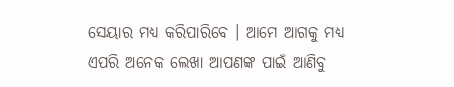ସେୟାର ମଧ୍ୟ କରିପାରିବେ । ଆମେ ଆଗକୁ ମଧ୍ୟ ଏପରି ଅନେକ ଲେଖା ଆପଣଙ୍କ ପାଇଁ ଆଣିବୁ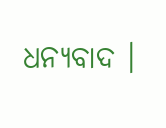ଧନ୍ୟବାଦ ।